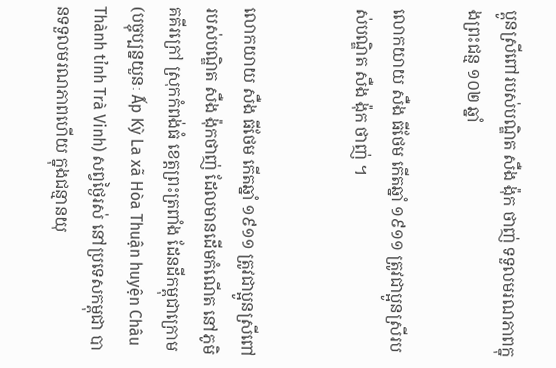ប្ពូនស្រីពៅរបស់បណ្ឌិត សឺង ង៉ុក ថាញ់ ទទួលមរណភាពក្នុងព្រះជន្ម ១០២ ឆ្នាំ

លោកយាយ សឺង ធីថែម កើតឆ្នាំ ១៩១១ ត្រូវជាប្អូនស្រីរបស់បណ្ឌិត សឺង ង៉ុក ថាញ់ ។


លោកយាយ សឺង ធីថែម កើតឆ្នាំ ១៩១១ ត្រូវជាប្អូនស្រីពៅរបស់បណ្ឌិត សឺង ង៉ុកថាញ់ ដែលមានដើមកំណើត នៅភូមិគគីរក្រៅ ស្រុកកំពង់ធំ ខេត្តព្រះត្រពាំង ដែនដីកម្ពុជាក្រោម (បច្ចុប្បន្នយួនៈ Ấp Kỳ La xã Hòa Thuận huyện Châu Thành tỉnh Trà Vinh) សព្វថ្ងៃរស់ នៅប្រទេសកម្ពុជា បានទទួលមរណភាពហើយ ក្នុងជន្មានយុ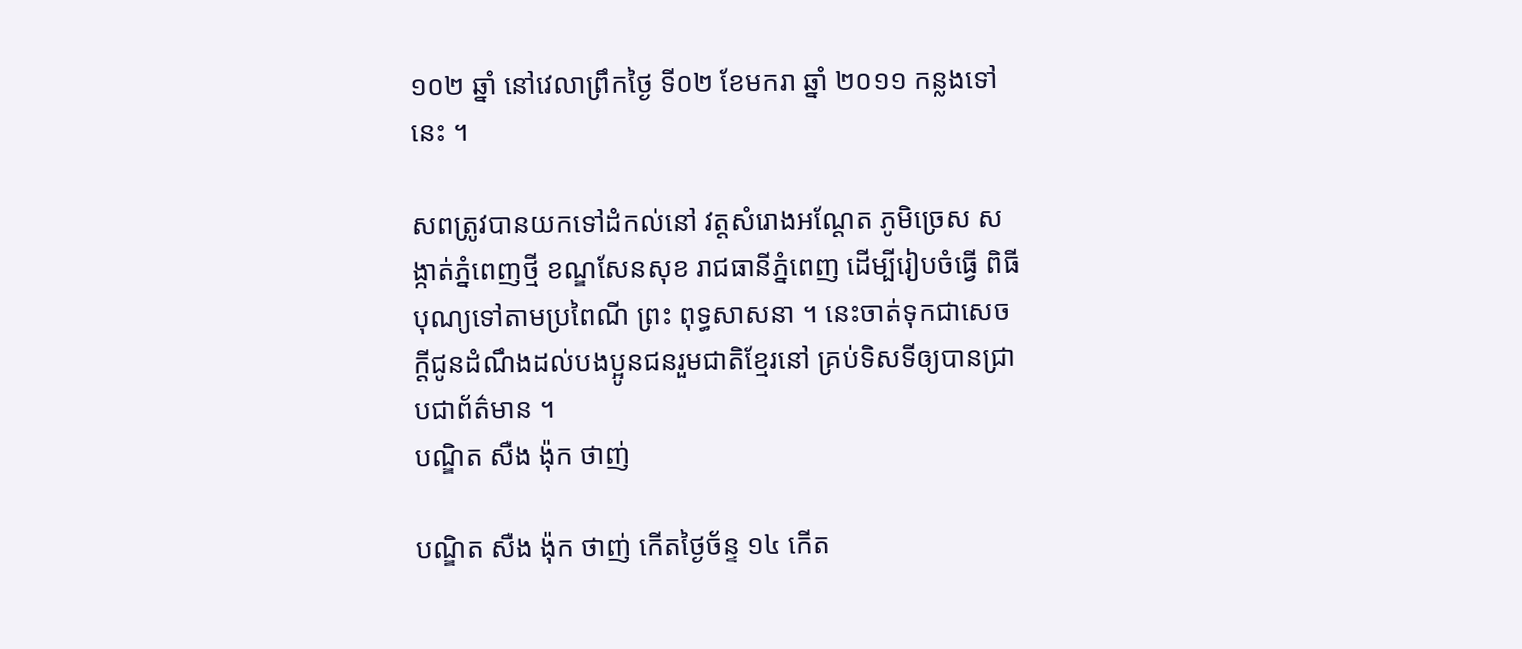១០២ ឆ្នាំ នៅវេលាព្រឹកថ្ងៃ ទី០២ ខែមករា ឆ្នាំ ២០១១ កន្លងទៅនេះ ។

សពត្រូវបានយកទៅដំកល់នៅ វត្តសំរោងអណ្តែត ភូមិច្រេស សង្កាត់ភ្នំពេញថ្មី ខណ្ឌសែនសុខ រាជធានីភ្នំពេញ ដើម្បីរៀបចំធ្វើ ពិធីបុណ្យទៅតាមប្រពៃណី ព្រះ ពុទ្ធសាសនា ។ នេះចាត់ទុកជាសេចក្តីជូនដំណឹងដល់បងប្អូនជនរួមជាតិខ្មែរនៅ គ្រប់ទិសទីឲ្យបានជ្រាបជាព័ត៌មាន ។
បណ្ឌិត សឺង ង៉ុក ថាញ់

បណ្ឌិត សឺង ង៉ុក ថាញ់ កើតថ្ងៃច័ន្ទ ១៤ កើត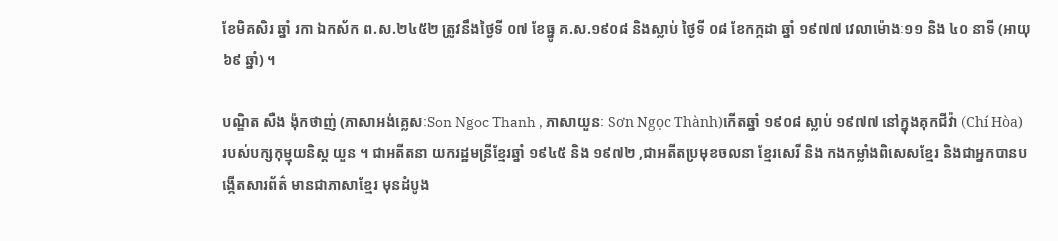ខែមិគសិរ ឆ្នាំ រកា ឯកស័ក ព.ស.២៤៥២ ត្រូវនឹងថ្ងៃទី ០៧ ខែធ្នូ គ.ស.១៩០៨ និងស្លាប់ ថ្ងៃទី ០៨ ខែកក្កដា ឆ្នាំ ១៩៧៧ វេលាម៉ោងៈ១១ និង ៤០ នាទី (អាយុ ៦៩ ឆ្នាំ) ។

បណ្ឌិត សឺង ង៉ុកថាញ់ (ភាសាអង់គ្លេសៈSon Ngoc Thanh , ភាសាយួនៈ Sơn Ngọc Thành)កើតឆ្នាំ ១៩០៨ ស្លាប់ ១៩៧៧ នៅក្នុងគុកជីវ៉ា (Chí Hòa) របស់បក្សកុម្មុយនិស្ត យួន ។ ជាអតីតនា យករដ្ឋមន្រីខ្មែរឆ្នាំ ១៩៤៥ និង ១៩៧២ ,ជាអតីតប្រមុខចលនា ខ្មែរសេរី និង កងកម្លាំងពិសេសខ្មែរ និងជាអ្នកបានបង្កើតសារព័ត៌ មានជាភាសាខ្មែរ មុនដំបូង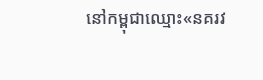នៅកម្ពុជាឈ្មោះ«នគរវ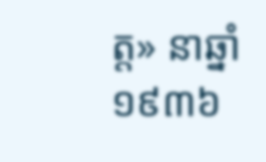ត្ត» នាឆ្នាំ ១៩៣៦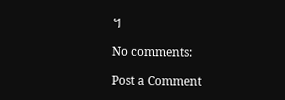។

No comments:

Post a Comment